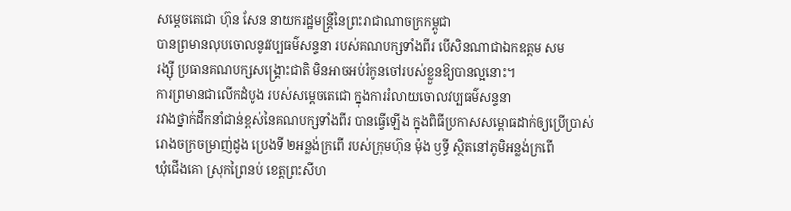សម្តេចតេជោ ហ៊ុន សែន នាយករដ្ឋមន្រ្តីនៃព្រះរាជាណាចក្រកម្ពូជា
បានព្រមានលុបចោលនូវវប្បធម៌សន្ទនា របស់គណបក្សទាំងពីរ បើសិនណាជាឯកឧត្តម សម
រង្ស៊ី ប្រធានគណបក្សសង្រ្គោះជាតិ មិនអាចអប់រំកូនចៅរបស់ខ្លួនឱ្យបានល្អនោះ។
ការព្រមានជាលើកដំបូង របស់សម្តេចតេជោ ក្នុងការរំលាយចោលវប្បធម៌សន្ទនា
រវាងថ្នាក់ដឹកនាំជាន់ខ្ពស់នៃគណបក្សទាំងពីរ បានធ្វើឡើង ក្នុងពិធីប្រកាសសម្ពោធដាក់ឲ្យប្រើប្រាស់
រោងចក្រចម្រាញ់ដូង ប្រេងទី ២អន្លង់ក្រពើ របស់ក្រុមហ៊ុន ម៉ុង ឫទ្ធី ស្ថិតនៅភូមិអន្លង់ក្រពើ
ឃុំជើងគោ ស្រុកព្រៃនប់ ខេត្តព្រះសីហ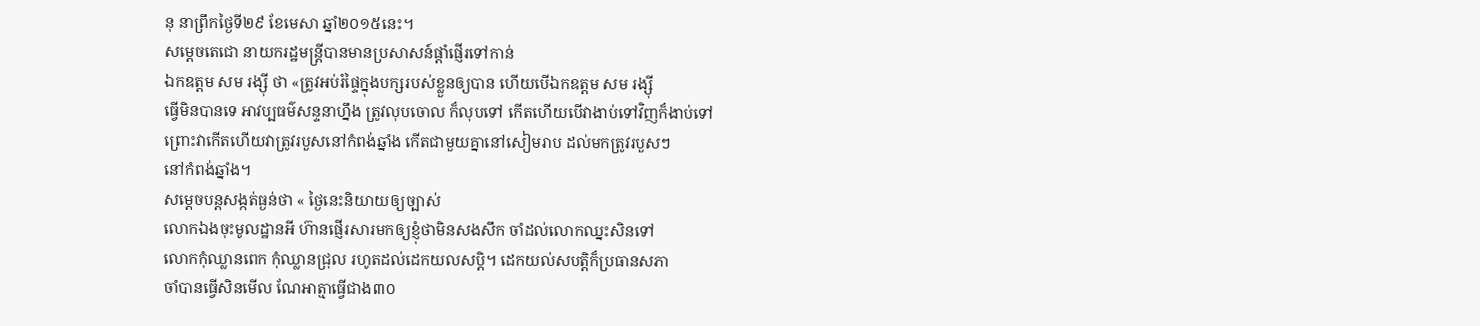នុ នាព្រឹកថ្ងៃទី២៩ ខែមេសា ឆ្នាំ២០១៥នេះ។
សម្តេចតេជោ នាយករដ្ឋមន្ត្រីបានមានប្រសាសន៍ផ្តាំផ្ញើរទៅកាន់
ឯកឧត្តម សម រង្ស៊ី ថា «ត្រូវអប់រំផ្ទៃក្នុងបក្សរបស់ខ្លួនឲ្យបាន ហើយបើឯកឧត្តម សម រង្ស៊ី
ធ្វើមិនបានទេ អាវប្បធម៌សន្ទនាហ្នឹង ត្រូវលុបចោល ក៏លុបទៅ កើតហើយបើវាងាប់ទៅវិញក៏ងាប់ទៅ
ព្រោះវាកើតហើយវាត្រូវរបួសនៅកំពង់ឆ្នាំង កើតជាមួយគ្នានៅសៀមរាប ដល់មកត្រូវរបួសៗ
នៅកំពង់ឆ្នាំង។
សម្តេចបន្តសង្កត់ធ្ងន់ថា « ថ្ងៃនេះនិយាយឲ្យច្បាស់
លោកឯងចុះមូលដ្ឋានអី ហ៊ានផ្ញើរសារមកឲ្យខ្ញុំថាមិនសងសឹក ចាំដល់លោកឈ្នះសិនទៅ
លោកកុំឈ្លានពេក កុំឈ្លានជ្រុល រហូតដល់ដេកយលសប្តិ។ ដេកយល់សបត្តិក៏ប្រធានសភា
ចាំបានធ្វើសិនមើល ណែអាត្មាធ្វើជាង៣០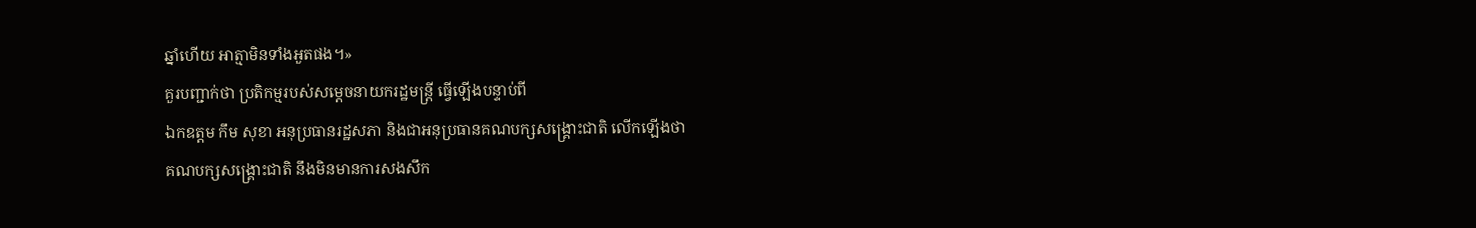ឆ្នាំហើយ អាត្មាមិនទាំងអួតផង។»
គួរបញ្ជាក់ថា ប្រតិកម្មរបស់សម្តេចនាយករដ្ឋមន្ត្រី ធ្វើឡើងបន្ទាប់ពី
ឯកឧត្តម កឹម សុខា អនុប្រធានរដ្ឋសភា និងជាអនុប្រធានគណបក្សសង្គ្រោះជាតិ លើកឡើងថា
គណបក្សសង្គ្រោះជាតិ នឹងមិនមានការសងសឹក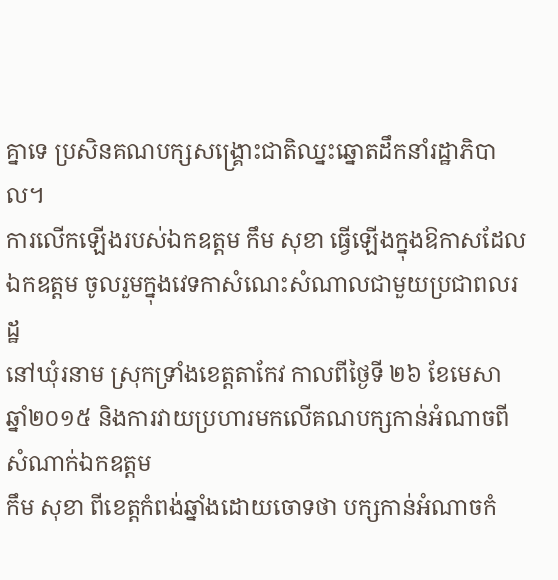គ្នាទេ ប្រសិនគណបក្សសង្គ្រោះជាតិឈ្នះឆ្នោតដឹកនាំរដ្ឋាភិបាល។
ការលើកឡើងរបស់ឯកឧត្តម កឹម សុខា ធ្វើឡើងក្នុងឱកាសដែលឯកឧត្តម ចូលរួមក្នុងវេទកាសំណេះសំណាលជាមួយប្រជាពលរដ្ឋ
នៅឃុំរនាម ស្រុកទ្រាំងខេត្តតាកែវ កាលពីថ្ងៃទី ២៦ ខែមេសា ឆ្នាំ២០១៥ និងការវាយប្រហារមកលើគណបក្សកាន់អំណាចពីសំណាក់ឯកឧត្តម
កឹម សុខា ពីខេត្តកំពង់ឆ្នាំងដោយចោទថា បក្សកាន់អំណាចកំ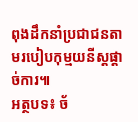ពុងដឹកនាំប្រជាជនតាមរបៀបកុម្មយនីស្តផ្តាច់ការ៕
អត្ថបទ៖ ច័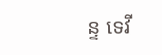ន្ទ ទេវី